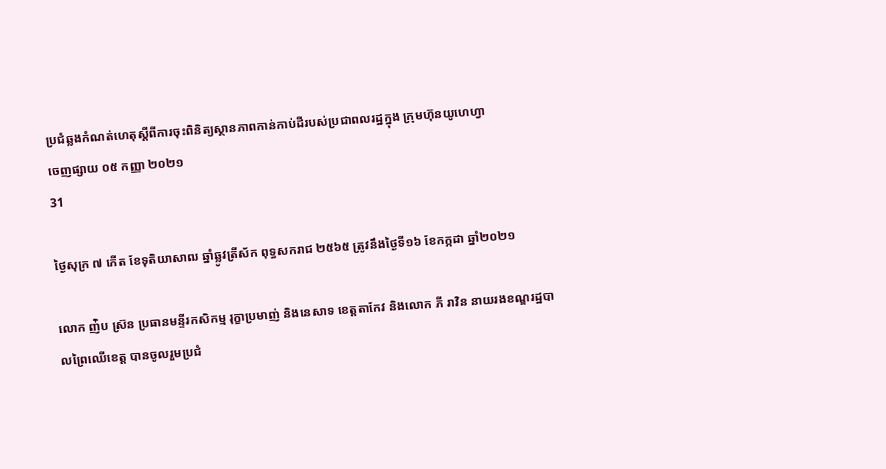ប្រជំឆ្លងកំណត់ហេតុស្តីពីការចុះពិនិត្យស្ថានភាពកាន់កាប់ដីរបស់ប្រជាពលរដ្ឋក្នុង ក្រុមហ៊ុនយូហេហ្វា
ចេញផ្សាយ ០៥ កញ្ញា ២០២១
31

ថ្ងៃសុក្រ ៧ កើត ខែទុតិយាសាឍ ឆ្នាំឆ្លូវត្រីស័ក ពុទ្ធសករាជ ២៥៦៥ ត្រូវនឹងថ្ងៃទី១៦ ខែកក្កដា ឆ្នាំ២០២១

លោក ញ់ិប ស្រ៊ន ប្រធានមន្ទីរកសិកម្ម រុក្ខាប្រមាញ់ និងនេសាទ ខេត្តតាកែវ និងលោក ភី រាវិន នាយរងខណ្ឌរដ្ឋបាលព្រៃឈើខេត្ត បានចូលរួមប្រជំ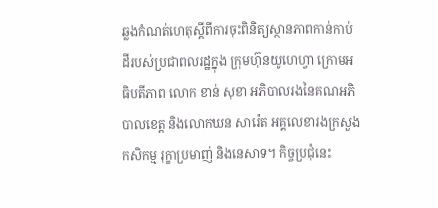ឆ្លងកំណត់ហេតុស្តីពីការចុះពិនិត្យស្ថានភាពកាន់កាប់ដីរបស់ប្រជាពលរដ្ឋក្នុង ក្រុមហ៊ុនយូហេហ្វា ក្រោមអធិបតីភាព លោក ខាន់ សុខា អភិបាលរងនៃគណអភិបាលខេត្ត និងលោកឃន សារ៉េត អគ្គលេខារងក្រសួងកសិកម្ម រុក្ខាប្រមាញ់ និងនេសាទ។ កិច្ចប្រជុំនេះ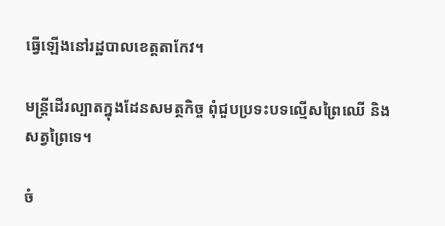ធ្វើឡើងនៅរដ្ឋបាលខេត្តតាកែវ។

មន្ត្រីដើរល្បាតក្នុងដែនសមត្ថកិច្ច ពុំជួបប្រទះបទល្មើសព្រៃឈើ និងសត្វព្រៃទេ។

ចំ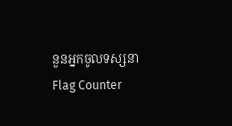នួនអ្នកចូលទស្សនា
Flag Counter